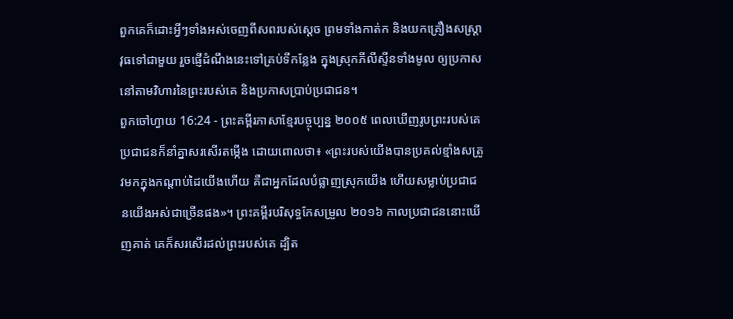ពួកគេក៏ដោះអ្វីៗទាំងអស់ចេញពីសពរបស់ស្ដេច ព្រមទាំងកាត់ក និងយកគ្រឿងសស្ត្រាវុធទៅជាមួយ រួចផ្ញើដំណឹងនេះទៅគ្រប់ទីកន្លែង ក្នុងស្រុកភីលីស្ទីនទាំងមូល ឲ្យប្រកាសនៅតាមវិហារនៃព្រះរបស់គេ និងប្រកាសប្រាប់ប្រជាជន។
ពួកចៅហ្វាយ 16:24 - ព្រះគម្ពីរភាសាខ្មែរបច្ចុប្បន្ន ២០០៥ ពេលឃើញរូបព្រះរបស់គេ ប្រជាជនក៏នាំគ្នាសរសើរតម្កើង ដោយពោលថា៖ «ព្រះរបស់យើងបានប្រគល់ខ្មាំងសត្រូវមកក្នុងកណ្ដាប់ដៃយើងហើយ គឺជាអ្នកដែលបំផ្លាញស្រុកយើង ហើយសម្លាប់ប្រជាជនយើងអស់ជាច្រើនផង»។ ព្រះគម្ពីរបរិសុទ្ធកែសម្រួល ២០១៦ កាលប្រជាជននោះឃើញគាត់ គេក៏សរសើរដល់ព្រះរបស់គេ ដ្បិត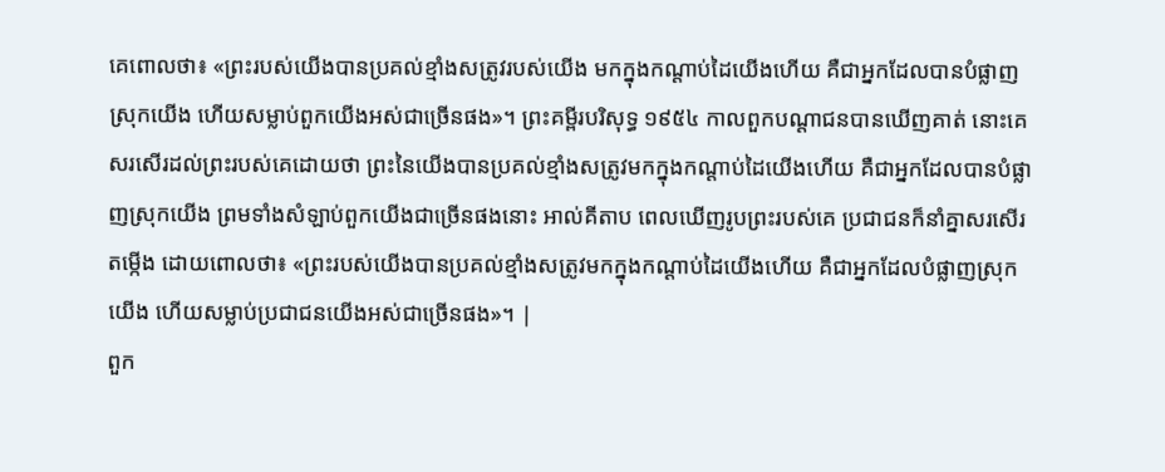គេពោលថា៖ «ព្រះរបស់យើងបានប្រគល់ខ្មាំងសត្រូវរបស់យើង មកក្នុងកណ្ដាប់ដៃយើងហើយ គឺជាអ្នកដែលបានបំផ្លាញស្រុកយើង ហើយសម្លាប់ពួកយើងអស់ជាច្រើនផង»។ ព្រះគម្ពីរបរិសុទ្ធ ១៩៥៤ កាលពួកបណ្តាជនបានឃើញគាត់ នោះគេសរសើរដល់ព្រះរបស់គេដោយថា ព្រះនៃយើងបានប្រគល់ខ្មាំងសត្រូវមកក្នុងកណ្តាប់ដៃយើងហើយ គឺជាអ្នកដែលបានបំផ្លាញស្រុកយើង ព្រមទាំងសំឡាប់ពួកយើងជាច្រើនផងនោះ អាល់គីតាប ពេលឃើញរូបព្រះរបស់គេ ប្រជាជនក៏នាំគ្នាសរសើរតម្កើង ដោយពោលថា៖ «ព្រះរបស់យើងបានប្រគល់ខ្មាំងសត្រូវមកក្នុងកណ្តាប់ដៃយើងហើយ គឺជាអ្នកដែលបំផ្លាញស្រុកយើង ហើយសម្លាប់ប្រជាជនយើងអស់ជាច្រើនផង»។ |
ពួក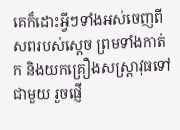គេក៏ដោះអ្វីៗទាំងអស់ចេញពីសពរបស់ស្ដេច ព្រមទាំងកាត់ក និងយកគ្រឿងសស្ត្រាវុធទៅជាមួយ រួចផ្ញើ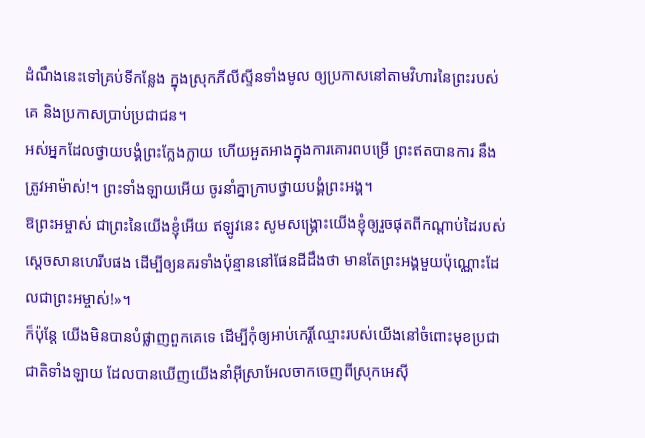ដំណឹងនេះទៅគ្រប់ទីកន្លែង ក្នុងស្រុកភីលីស្ទីនទាំងមូល ឲ្យប្រកាសនៅតាមវិហារនៃព្រះរបស់គេ និងប្រកាសប្រាប់ប្រជាជន។
អស់អ្នកដែលថ្វាយបង្គំព្រះក្លែងក្លាយ ហើយអួតអាងក្នុងការគោរពបម្រើ ព្រះឥតបានការ នឹងត្រូវអាម៉ាស់!។ ព្រះទាំងឡាយអើយ ចូរនាំគ្នាក្រាបថ្វាយបង្គំព្រះអង្គ។
ឱព្រះអម្ចាស់ ជាព្រះនៃយើងខ្ញុំអើយ ឥឡូវនេះ សូមសង្គ្រោះយើងខ្ញុំឲ្យរួចផុតពីកណ្ដាប់ដៃរបស់ស្ដេចសានហេរីបផង ដើម្បីឲ្យនគរទាំងប៉ុន្មាននៅផែនដីដឹងថា មានតែព្រះអង្គមួយប៉ុណ្ណោះដែលជាព្រះអម្ចាស់!»។
ក៏ប៉ុន្តែ យើងមិនបានបំផ្លាញពួកគេទេ ដើម្បីកុំឲ្យអាប់កេរ្តិ៍ឈ្មោះរបស់យើងនៅចំពោះមុខប្រជាជាតិទាំងឡាយ ដែលបានឃើញយើងនាំអ៊ីស្រាអែលចាកចេញពីស្រុកអេស៊ី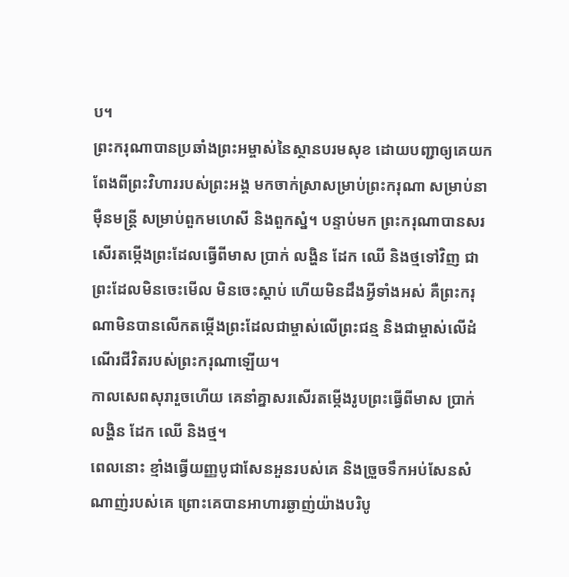ប។
ព្រះករុណាបានប្រឆាំងព្រះអម្ចាស់នៃស្ថានបរមសុខ ដោយបញ្ជាឲ្យគេយកពែងពីព្រះវិហាររបស់ព្រះអង្គ មកចាក់ស្រាសម្រាប់ព្រះករុណា សម្រាប់នាម៉ឺនមន្ត្រី សម្រាប់ពួកមហេសី និងពួកស្នំ។ បន្ទាប់មក ព្រះករុណាបានសរសើរតម្កើងព្រះដែលធ្វើពីមាស ប្រាក់ លង្ហិន ដែក ឈើ និងថ្មទៅវិញ ជាព្រះដែលមិនចេះមើល មិនចេះស្ដាប់ ហើយមិនដឹងអ្វីទាំងអស់ គឺព្រះករុណាមិនបានលើកតម្កើងព្រះដែលជាម្ចាស់លើព្រះជន្ម និងជាម្ចាស់លើដំណើរជីវិតរបស់ព្រះករុណាឡើយ។
កាលសេពសុរារួចហើយ គេនាំគ្នាសរសើរតម្កើងរូបព្រះធ្វើពីមាស ប្រាក់ លង្ហិន ដែក ឈើ និងថ្ម។
ពេលនោះ ខ្មាំងធ្វើយញ្ញបូជាសែនអួនរបស់គេ និងច្រួចទឹកអប់សែនសំណាញ់របស់គេ ព្រោះគេបានអាហារឆ្ងាញ់យ៉ាងបរិបូ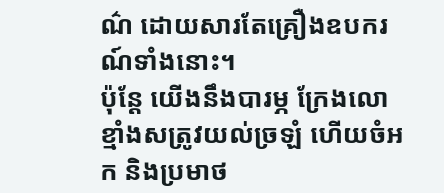ណ៌ ដោយសារតែគ្រឿងឧបករណ៍ទាំងនោះ។
ប៉ុន្តែ យើងនឹងបារម្ភ ក្រែងលោខ្មាំងសត្រូវយល់ច្រឡំ ហើយចំអក និងប្រមាថ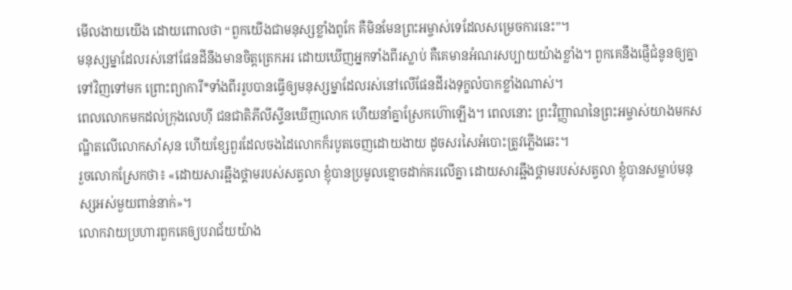មើលងាយយើង ដោយពោលថា “ពួកយើងជាមនុស្សខ្លាំងពូកែ គឺមិនមែនព្រះអម្ចាស់ទេដែលសម្រេចការនេះ”។
មនុស្សម្នាដែលរស់នៅផែនដីនឹងមានចិត្តត្រេកអរ ដោយឃើញអ្នកទាំងពីរស្លាប់ គឺគេមានអំណរសប្បាយយ៉ាងខ្លាំង។ ពួកគេនឹងផ្ញើជំនូនឲ្យគ្នាទៅវិញទៅមក ព្រោះព្យាការី*ទាំងពីររូបបានធ្វើឲ្យមនុស្សម្នាដែលរស់នៅលើផែនដីរងទុក្ខលំបាកខ្លាំងណាស់។
ពេលលោកមកដល់ក្រុងលេហ៊ី ជនជាតិភីលីស្ទីនឃើញលោក ហើយនាំគ្នាស្រែកហ៊ោឡើង។ ពេលនោះ ព្រះវិញ្ញាណនៃព្រះអម្ចាស់យាងមកសណ្ឋិតលើលោកសាំសុន ហើយខ្សែពួរដែលចងដៃលោកក៏របូតចេញដោយងាយ ដូចសរសៃអំបោះត្រូវភ្លើងឆេះ។
រួចលោកស្រែកថា៖ «ដោយសារឆ្អឹងថ្គាមរបស់សត្វលា ខ្ញុំបានប្រមូលខ្មោចដាក់គរលើគ្នា ដោយសារឆ្អឹងថ្គាមរបស់សត្វលា ខ្ញុំបានសម្លាប់មនុស្សអស់មួយពាន់នាក់»។
លោកវាយប្រហារពួកគេឲ្យបរាជ័យយ៉ាង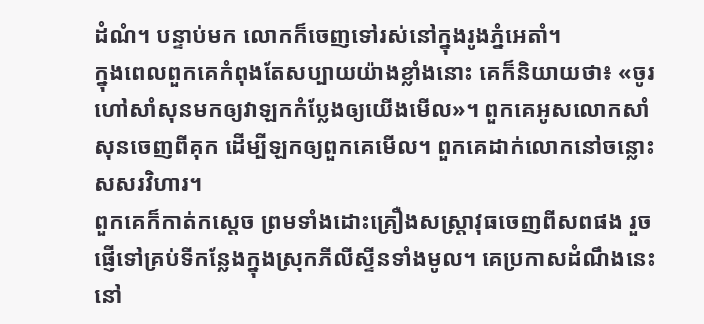ដំណំ។ បន្ទាប់មក លោកក៏ចេញទៅរស់នៅក្នុងរូងភ្នំអេតាំ។
ក្នុងពេលពួកគេកំពុងតែសប្បាយយ៉ាងខ្លាំងនោះ គេក៏និយាយថា៖ «ចូរហៅសាំសុនមកឲ្យវាឡកកំប្លែងឲ្យយើងមើល»។ ពួកគេអូសលោកសាំសុនចេញពីគុក ដើម្បីឡកឲ្យពួកគេមើល។ ពួកគេដាក់លោកនៅចន្លោះសសរវិហារ។
ពួកគេក៏កាត់កស្ដេច ព្រមទាំងដោះគ្រឿងសស្ត្រាវុធចេញពីសពផង រួចផ្ញើទៅគ្រប់ទីកន្លែងក្នុងស្រុកភីលីស្ទីនទាំងមូល។ គេប្រកាសដំណឹងនេះនៅ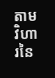តាមវិហារនៃ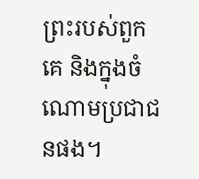ព្រះរបស់ពួកគេ និងក្នុងចំណោមប្រជាជនផង។